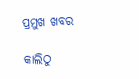ପ୍ରମୁଖ ଖବର

କାଲିଠୁ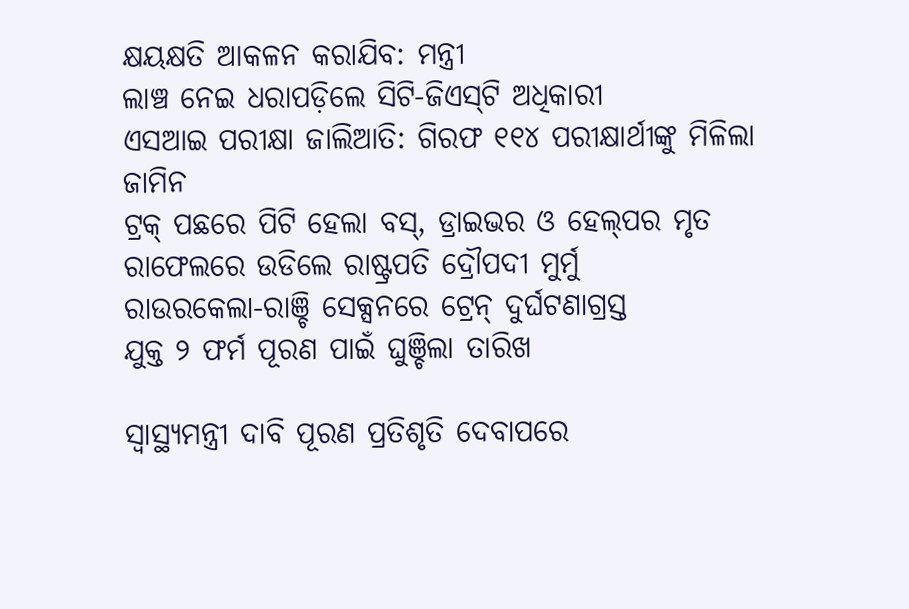କ୍ଷୟକ୍ଷତି ଆକଳନ କରାଯିବ: ମନ୍ତ୍ରୀ
ଲାଞ୍ଚ ନେଇ ଧରାପଡ଼ିଲେ ସିଟି-ଜିଏସ୍‌ଟି ଅଧିକାରୀ
ଏସଆଇ ପରୀକ୍ଷା ଜାଲିଆତି: ଗିରଫ ୧୧୪ ପରୀକ୍ଷାର୍ଥୀଙ୍କୁ ମିଳିଲା ଜାମିନ
ଟ୍ରକ୍‌ ପଛରେ ପିଟି ହେଲା ବସ୍, ଡ୍ରାଇଭର ଓ ହେଲ୍‌ପର ମୃତ
ରାଫେଲରେ ଉଡିଲେ ରାଷ୍ଟ୍ରପତି ଦ୍ରୌପଦୀ ମୁର୍ମୁ
ରାଉରକେଲା-ରାଞ୍ଚି ସେକ୍ସନରେ ଟ୍ରେନ୍ ଦୁର୍ଘଟଣାଗ୍ରସ୍ତ
ଯୁକ୍ତ ୨ ଫର୍ମ ପୂରଣ ପାଇଁ ଘୁଞ୍ଚିଲା ତାରିଖ

ସ୍ୱାସ୍ଥ୍ୟମନ୍ତ୍ରୀ ଦାବି ପୂରଣ ପ୍ରତିଶୃତି ଦେବାପରେ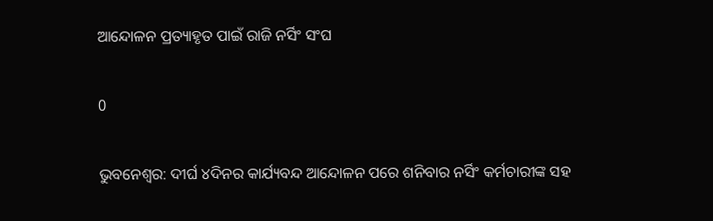ଆନ୍ଦୋଳନ ପ୍ରତ୍ୟାହୃତ ପାଇଁ ରାଜି ନର୍ସିଂ ସଂଘ

0

ଭୁବନେଶ୍ବର: ଦୀର୍ଘ ୪ଦିନର କାର୍ଯ୍ୟବନ୍ଦ ଆନ୍ଦୋଳନ ପରେ ଶନିବାର ନର୍ସିଂ କର୍ମଚାରୀଙ୍କ ସହ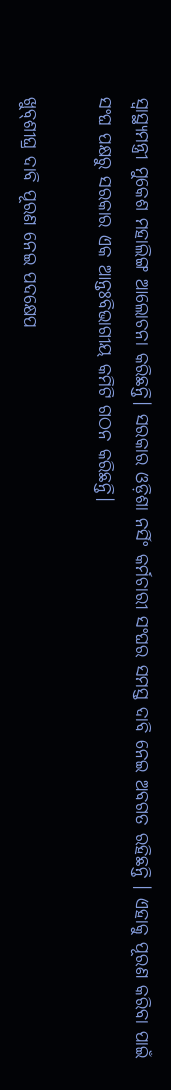ସ୍ୱାସ୍ଥ୍ୟମନ୍ତ୍ରୀ ମୁକେଶ ମହାଲିଙ୍ଗ ଆଲୋଚନା କରିଛନ୍ତି। ସରକାର ଓଡ଼ିଶା ନର୍ସିଂ କର୍ମଚାରୀ ସଂଘର ସମସ୍ତ ଦାବି ନେଇ ଅବଗତ ରହିଛନ୍ତି । ଏହାକୁ ପୂରଣ କରିବା ପାଇଁ ସଂଘ ପକ୍ଷରୁ ସରକାର ଏକ ଆନ୍ତଃବିଭାଗୀୟ କମିଟି ଗଠନ କରିଛନ୍ତି।

ଖୁବ୍‌ଶୀଘ୍ର ଦାବି ପୂରଣ ନେଇ ପଦକ୍ଷେପ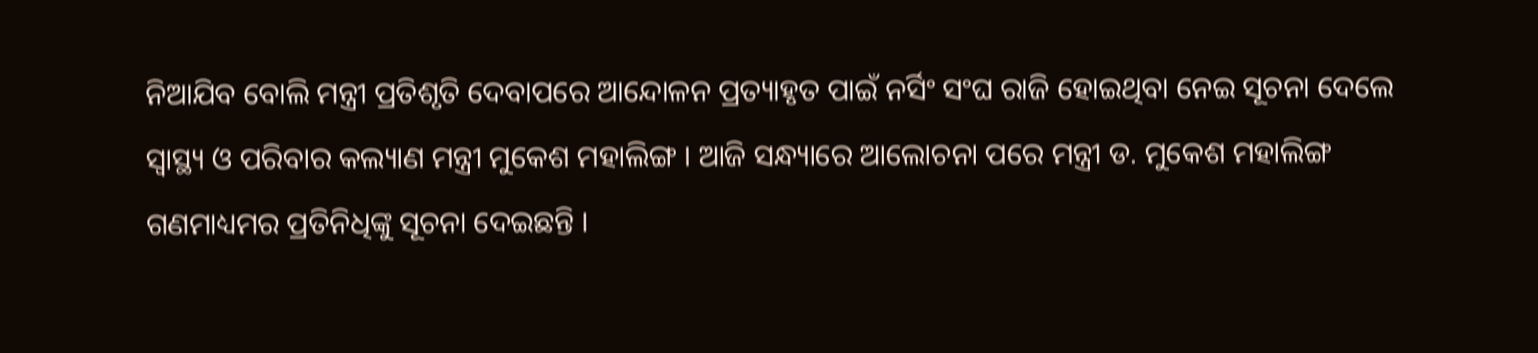ନିଆଯିବ ବୋଲି ମନ୍ତ୍ରୀ ପ୍ରତିଶୃତି ଦେବାପରେ ଆନ୍ଦୋଳନ ପ୍ରତ୍ୟାହୃତ ପାଇଁ ନର୍ସିଂ ସଂଘ ରାଜି ହୋଇଥିବା ନେଇ ସୂଚନା ଦେଲେ ସ୍ବାସ୍ଥ୍ୟ ଓ ପରିବାର କଲ୍ୟାଣ ମନ୍ତ୍ରୀ ମୁକେଶ ମହାଲିଙ୍ଗ । ଆଜି ସନ୍ଧ୍ୟାରେ ଆଲୋଚନା ପରେ ମନ୍ତ୍ରୀ ଡ. ମୁକେଶ ମହାଲିଙ୍ଗ ଗଣମାଧ୍ୟମର ପ୍ରତିନିଧିଙ୍କୁ ସୂଚନା ଦେଇଛନ୍ତି ।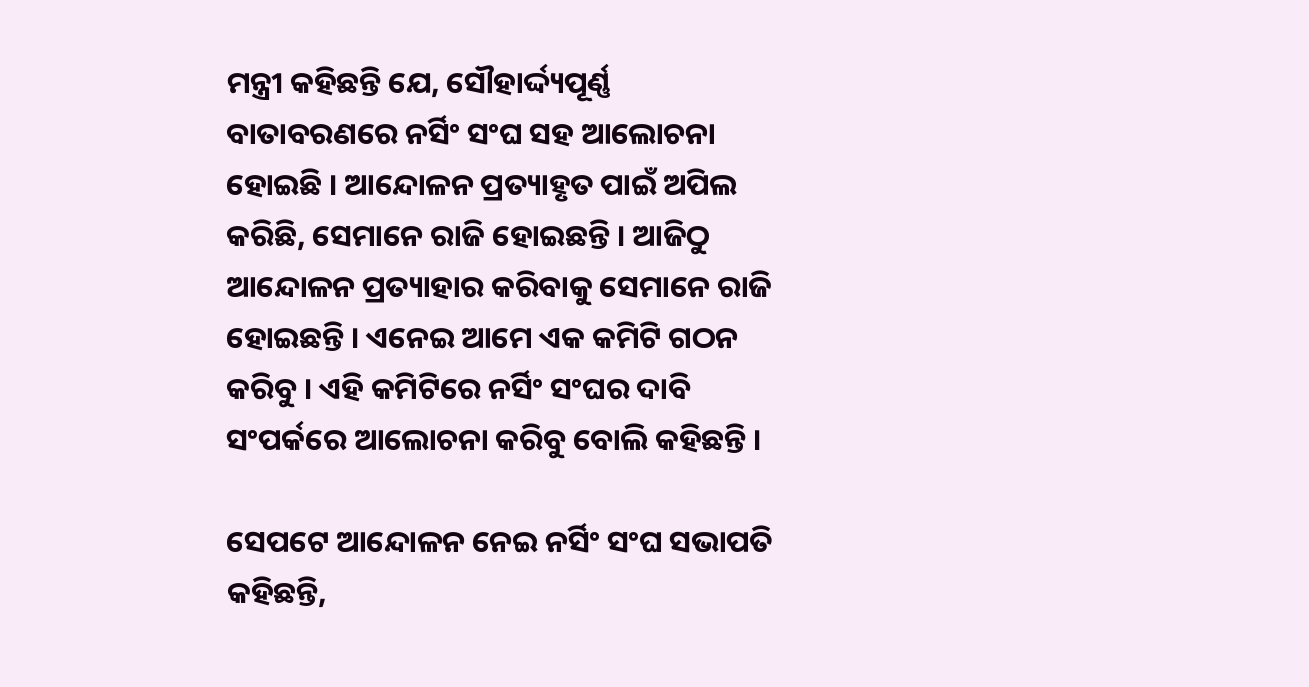ମନ୍ତ୍ରୀ କହିଛନ୍ତି ଯେ, ସୌହାର୍ଦ୍ଦ୍ୟପୂର୍ଣ୍ଣ ବାତାବରଣରେ ନର୍ସିଂ ସଂଘ ସହ ଆଲୋଚନା ହୋଇଛି । ଆନ୍ଦୋଳନ ପ୍ରତ୍ୟାହୃତ ପାଇଁ ଅପିଲ କରିଛି, ସେମାନେ ରାଜି ହୋଇଛନ୍ତି । ଆଜିଠୁ ଆନ୍ଦୋଳନ ପ୍ରତ୍ୟାହାର କରିବାକୁ ସେମାନେ ରାଜି ହୋଇଛନ୍ତି । ଏନେଇ ଆମେ ଏକ କମିଟି ଗଠନ କରିବୁ । ଏହି କମିଟିରେ ନର୍ସିଂ ସଂଘର ଦାବି ସଂପର୍କରେ ଆଲୋଚନା କରିବୁ ବୋଲି କହିଛନ୍ତି ।

ସେପଟେ ଆନ୍ଦୋଳନ ନେଇ ନର୍ସିଂ ସଂଘ ସଭାପତି କହିଛନ୍ତି,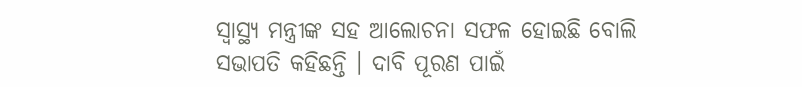ସ୍ବାସ୍ଥ୍ୟ ମନ୍ତ୍ରୀଙ୍କ ସହ ଆଲୋଚନା ସଫଳ ହୋଇଛି ବୋଲି ସଭାପତି କହିଛନ୍ତି । ଦାବି ପୂରଣ ପାଇଁ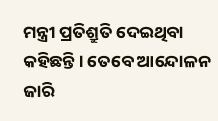ମନ୍ତ୍ରୀ ପ୍ରତିଶ୍ରୁତି ଦେଇଥିବା କହିଛନ୍ତି । ତେବେ ଆନ୍ଦୋଳନ ଜାରି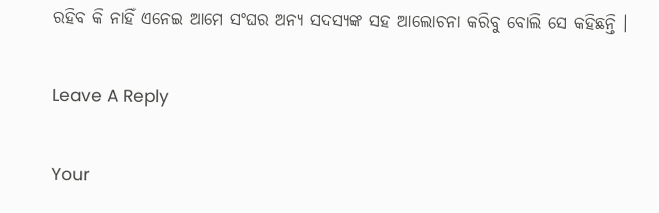ରହିବ କି ନାହିଁ ଏନେଇ ଆମେ ସଂଘର ଅନ୍ୟ ସଦସ୍ୟଙ୍କ ସହ ଆଲୋଚନା କରିବୁ ବୋଲି ସେ କହିଛନ୍ତି ।

Leave A Reply

Your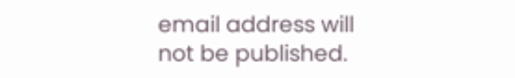email address will not be published.